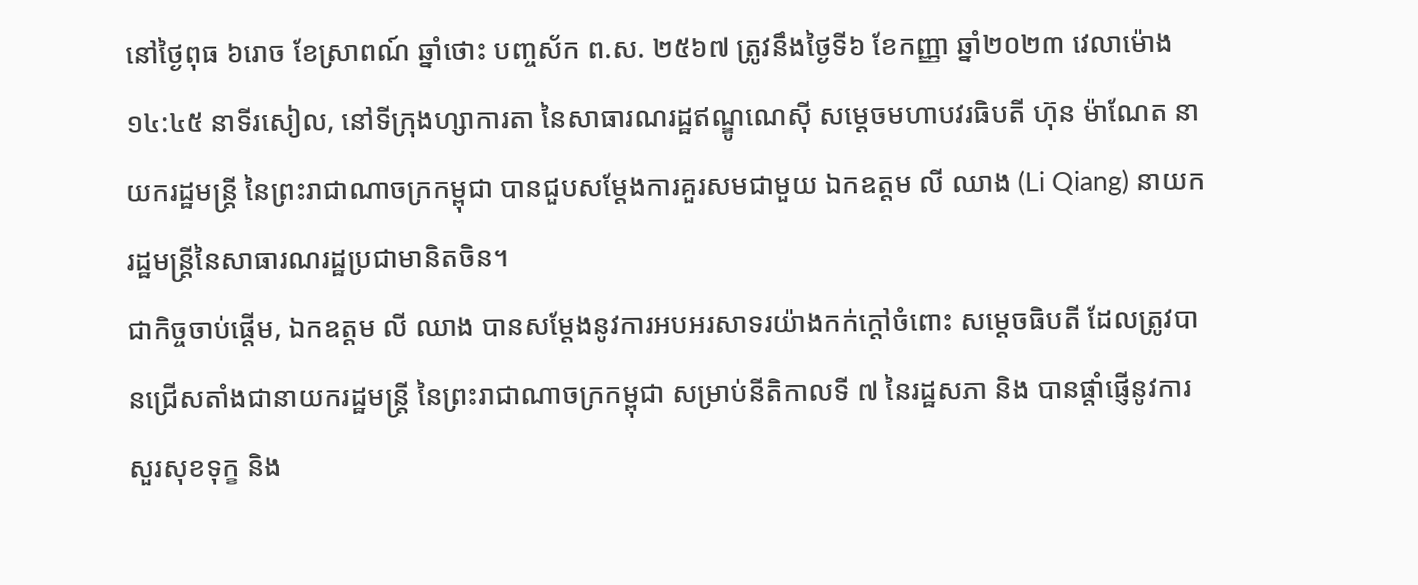នៅថ្ងៃពុធ ៦រោច ខែស្រាពណ៍ ឆ្នាំថោះ បញ្ចស័ក ព.ស. ២៥៦៧ ត្រូវនឹងថ្ងៃទី៦ ខែកញ្ញា ឆ្នាំ២០២៣ វេលាម៉ោង ១៤:៤៥ នាទីរសៀល, នៅទីក្រុងហ្សាការតា នៃសាធារណរដ្ឋឥណ្ឌូណេស៊ី សម្តេចមហាបវរធិបតី ហ៊ុន ម៉ាណែត នាយករដ្ឋមន្ត្រី នៃព្រះរាជាណាចក្រកម្ពុជា បានជួបសម្ដែងការគួរសមជាមួយ ឯកឧត្តម លី ឈាង (Li Qiang) នាយករដ្ឋមន្ត្រីនៃសាធារណរដ្ឋប្រជាមានិតចិន។
ជាកិច្ចចាប់ផ្តើម, ឯកឧត្តម លី ឈាង បានសម្តែងនូវការអបអរសាទរយ៉ាងកក់ក្ដៅចំពោះ សម្ដេចធិបតី ដែលត្រូវបានជ្រើសតាំងជានាយករដ្ឋមន្ត្រី នៃព្រះរាជាណាចក្រកម្ពុជា សម្រាប់នីតិកាលទី ៧ នៃរដ្ឋសភា និង បានផ្តាំផ្ញើនូវការសួរសុខទុក្ខ និង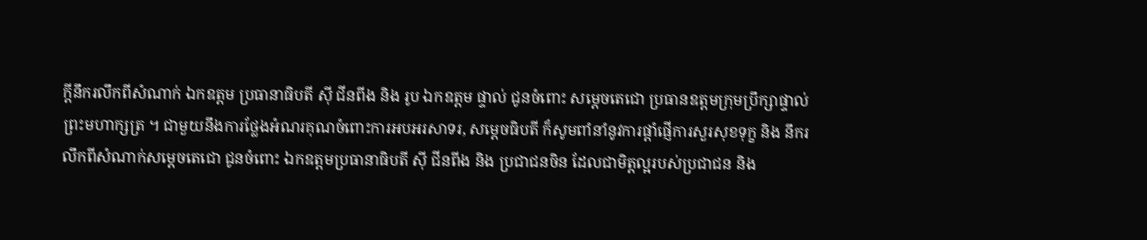ក្ដីនឹករលឹកពីសំណាក់ ឯកឧត្តម ប្រធានាធិបតី ស៊ី ជីនពីង និង រូប ឯកឧត្តម ផ្ទាល់ ជូនចំពោះ សម្តេចតេជោ ប្រធានឧត្តមក្រុមប្រឹក្សាផ្ទាល់ព្រះមហាក្សត្រ ។ ជាមួយនឹងការថ្លែងអំណរគុណចំពោះការអបអរសាទរ, សម្តេចធិបតី ក៏សូមពាំនាំនូវការផ្តាំផ្ញើការសួរសុខទុក្ខ និង នឹករលឹកពីសំណាក់សម្ដេចតេជោ ជូនចំពោះ ឯកឧត្តមប្រធានាធិបតី ស៊ី ជីនពីង និង ប្រជាជនចិន ដែលជាមិត្តល្អរបស់ប្រជាជន និង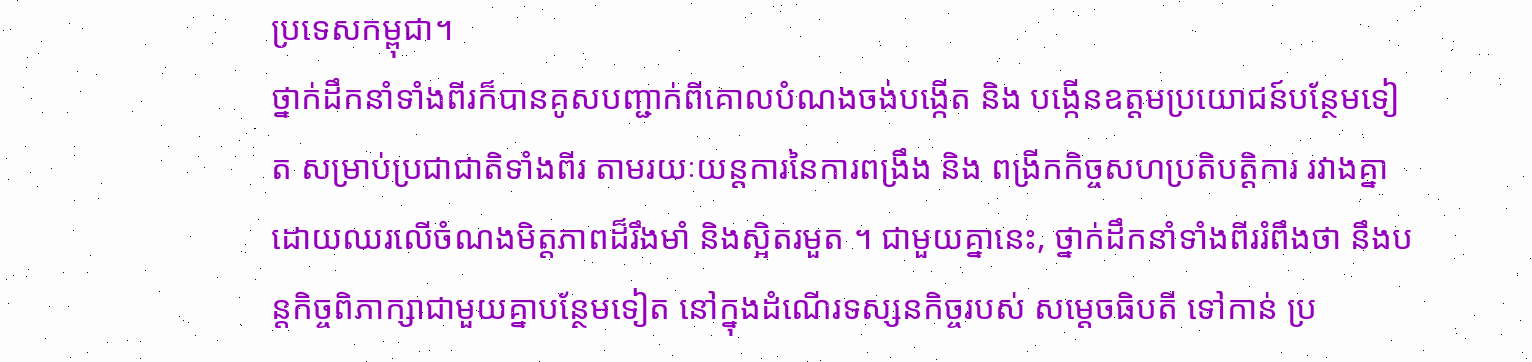ប្រទេសកម្ពុជា។
ថ្នាក់ដឹកនាំទាំងពីរក៏បានគូសបញ្ជាក់ពីគោលបំណងចង់បង្កើត និង បង្កើនឧត្តមប្រយោជន៍បន្ថែមទៀត សម្រាប់ប្រជាជាតិទាំងពីរ តាមរយៈយន្តការនៃការពង្រឹង និង ពង្រីកកិច្ចសហប្រតិបត្តិការ រវាងគ្នា ដោយឈរលើចំណងមិត្តភាពដ៏រឹងមាំ និងស្អិតរមួត ។ ជាមួយគ្នានេះ, ថ្នាក់ដឹកនាំទាំងពីររំពឹងថា នឹងបន្តកិច្ចពិភាក្សាជាមួយគ្នាបន្ថែមទៀត នៅក្នុងដំណើរទស្សនកិច្ចរបស់ សម្ដេចធិបតី ទៅកាន់ ប្រ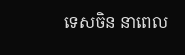ទេសចិន នាពេល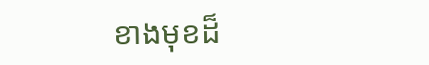ខាងមុខដ៏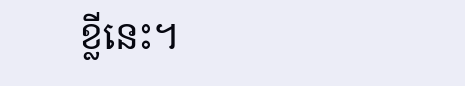ខ្លីនេះ។